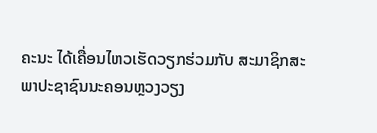ຄະນະ ໄດ້ເຄື່ອນໄຫວເຮັດວຽກຮ່ວມກັບ ສະມາຊິກສະພາປະຊາຊົນນະຄອນຫຼວງວຽງ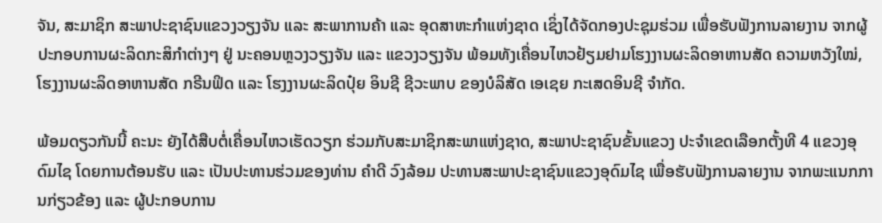ຈັນ, ສະມາຊິກ ສະພາປະຊາຊົນແຂວງວຽງຈັນ ແລະ ສະພາການຄ້າ ແລະ ອຸດສາຫະກຳແຫ່ງຊາດ ເຊິ່ງໄດ້ຈັດກອງປະຊຸມຮ່ວມ ເພື່ອຮັບຟັງການລາຍງານ ຈາກຜູ້ປະກອບການຜະລິດກະສິກຳຕ່າງໆ ຢູ່ ນະຄອນຫຼວງວຽງຈັນ ແລະ ແຂວງວຽງຈັນ ພ້ອມທັງເຄື່ອນໄຫວຢ້ຽມຢາມໂຮງງານຜະລິດອາຫານສັດ ຄວາມຫວັງໃໝ່, ໂຮງງານຜະລິດອາຫານສັດ ກຣີນຟິດ ແລະ ໂຮງງານຜະລິດປຸ໋ຍ ອິນຊີ ຊີວະພາບ ຂອງບໍລິສັດ ເອເຊຍ ກະເສດອິນຊີ ຈໍາກັດ.

ພ້ອມດຽວກັນນີ້ ຄະນະ ຍັງໄດ້ສືບຕໍ່ເຄື່ອນໄຫວເຮັດວຽກ ຮ່ວມກັບສະມາຊິກສະພາແຫ່ງຊາດ, ສະພາປະຊາຊົນຂັ້ນແຂວງ ປະຈຳເຂດເລືອກຕັ້ງທີ 4 ແຂວງອຸດົມໄຊ ໂດຍການຕ້ອນຮັບ ແລະ ເປັນປະທານຮ່ວມຂອງທ່ານ ຄຳດີ ວົງລ້ອມ ປະທານສະພາປະຊາຊົນແຂວງອຸດົມໄຊ ເພື່ອຮັບຟັງການລາຍງານ ຈາກພະແນກການກ່ຽວຂ້ອງ ແລະ ຜູ້ປະກອບການ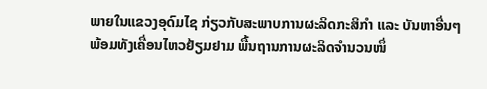ພາຍໃນແຂວງອຸດົມໄຊ ກ່ຽວກັບສະພາບການຜະລິດກະສິກຳ ແລະ ບັນຫາອື່ນໆ ພ້ອມທັງເຄື່ອນໄຫວຢ້ຽມຢາມ ພື້ນຖານການຜະລິດຈຳນວນໜຶ່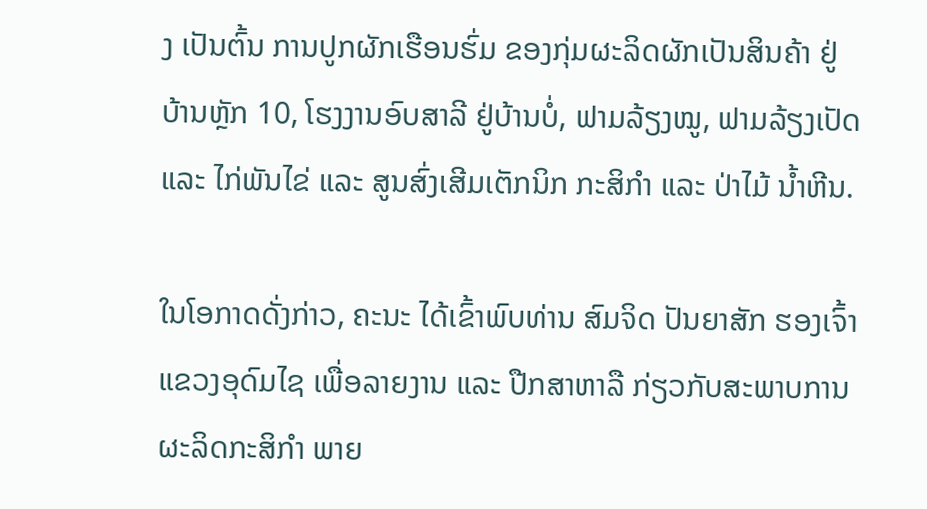ງ ເປັນຕົ້ນ ການປູກຜັກເຮືອນຮົ່ມ ຂອງກຸ່ມຜະລິດຜັກເປັນສິນຄ້າ ຢູ່ ບ້ານຫຼັກ 10, ໂຮງງານອົບສາລີ ຢູ່ບ້ານບໍ່, ຟາມລ້ຽງໝູ, ຟາມລ້ຽງເປັດ ແລະ ໄກ່ພັນໄຂ່ ແລະ ສູນສົ່ງເສີມເຕັກນິກ ກະສິກໍາ ແລະ ປ່າໄມ້ ນໍ້າຫີນ.

ໃນໂອກາດດັ່ງກ່າວ, ຄະນະ ໄດ້ເຂົ້າພົບທ່ານ ສົມຈິດ ປັນຍາສັກ ຮອງເຈົ້າແຂວງອຸດົມໄຊ ເພື່ອລາຍງານ ແລະ ປືກສາຫາລື ກ່ຽວກັບສະພາບການຜະລິດກະສິກຳ ພາຍ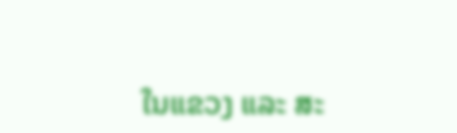ໃນແຂວງ ແລະ ສະ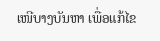ເໜີບາງບັນຫາ ເພື່ອແກ້ໄຂ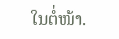ໃນຕໍ່ໜ້າ.